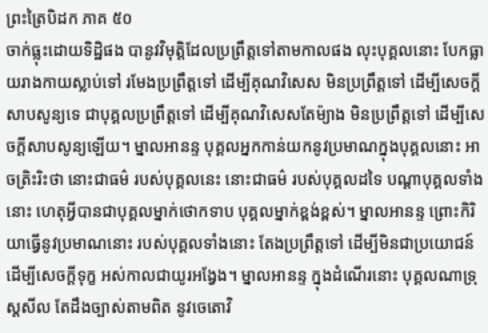ព្រះត្រៃបិដក ភាគ ៥០
ចាក់ធ្លុះដោយទិដ្ឋិផង បានូវវិមុត្តិដែលប្រព្រឹត្តទៅតាមកាលផង លុះបុគ្គលនោះ បែកធ្លាយរាងកាយស្លាប់ទៅ រមែងប្រព្រឹត្តទៅ ដើម្បីគុណវិសេស មិនប្រព្រឹត្តទៅ ដើម្បីសេចក្តីសាបសូន្យទេ ជាបុគ្គលប្រព្រឹត្តទៅ ដើម្បីគុណវិសេសតែម៉្យាង មិនប្រព្រឹត្តទៅ ដើម្បីសេចក្តីសាបសូន្យឡើយ។ ម្នាលអានន្ទ បុគ្គលអ្នកកាន់យកនូវប្រមាណក្នុងបុគ្គលនោះ អាចត្រិះរិះថា នោះជាធម៌ របស់បុគ្គលនេះ នោះជាធម៌ របស់បុគ្គលដទៃ បណ្តាបុគ្គលទាំងនោះ ហេតុអ្វីបានជាបុគ្គលម្នាក់ថោកទាប បុគ្គលម្នាក់ខ្ពង់ខ្ពស់។ ម្នាលអានន្ទ ព្រោះកិរិយាធ្វើនូវប្រមាណនោះ របស់បុគ្គលទាំងនោះ តែងប្រព្រឹត្តទៅ ដើម្បីមិនជាប្រយោជន៍ ដើម្បីសេចក្តីទុក្ខ អស់កាលជាយូរអង្វែង។ ម្នាលអានន្ទ ក្នុងដំណើរនោះ បុគ្គលណាទ្រុស្តសីល តែដឹងច្បាស់តាមពិត នូវចេតោវិ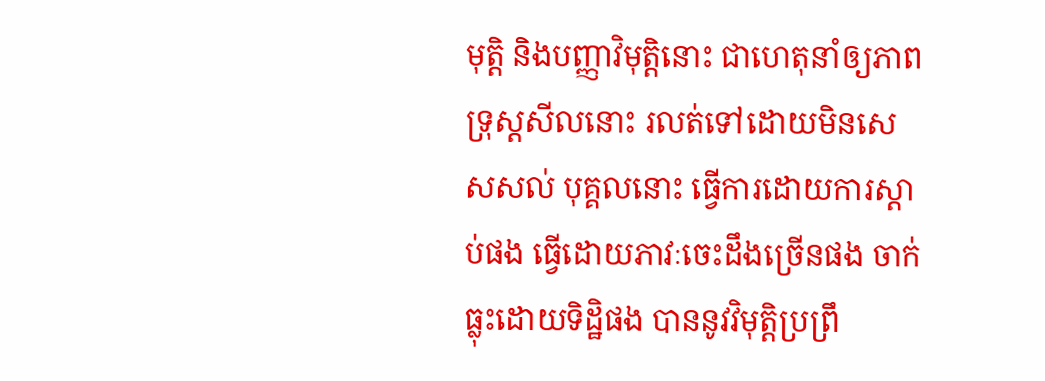មុត្តិ និងបញ្ញាវិមុត្តិនោះ ជាហេតុនាំឲ្យភាពទ្រុស្តសីលនោះ រលត់ទៅដោយមិនសេសសល់ បុគ្គលនោះ ធ្វើការដោយការស្តាប់ផង ធ្វើដោយភាវៈចេះដឹងច្រើនផង ចាក់ធ្លុះដោយទិដ្ឋិផង បាននូវវិមុត្តិប្រព្រឹ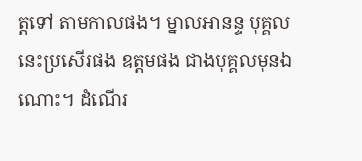ត្តទៅ តាមកាលផង។ ម្នាលអានន្ទ បុគ្គលនេះប្រសើរផង ឧត្តមផង ជាងបុគ្គលមុនឯណោះ។ ដំណើរ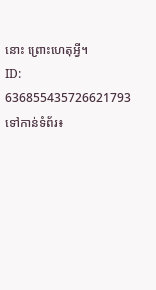នោះ ព្រោះហេតុអ្វី។
ID: 636855435726621793
ទៅកាន់ទំព័រ៖